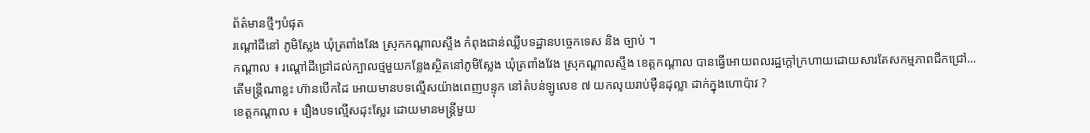ព័ត៌មានថ្មីៗបំផុត
រណ្ដៅដីនៅ ភូមិស្លែង ឃុំត្រពាំងវែង ស្រុកកណ្តាលស្ទឹង កំពុងជាន់ឈ្លីបទដ្ឋានបច្ចេកទេស និង ច្បាប់ ។
កណ្តាល ៖ រណ្ដៅដីជ្រៅដល់ក្បាលថ្មមួយកន្លែងស្ថិតនៅភូមិស្លែង ឃុំត្រពាំងវែង ស្រុកណ្តាលស្ទឹង ខេត្តកណ្តាល បានធ្វើអោយពលរដ្ឋក្តៅក្រហាយដោយសារតែសកម្មភាពជីកជ្រៅ...
តើមន្រ្តីណាខ្លះ ហ៊ានបើកដៃ អោយមានបទល្មើសយ៉ាងពេញបន្ទុក នៅតំបន់ឡូលេខ ៧ យកលុយរាប់ម៉ឺនដុល្លា ដាក់ក្នុងហោប៉ាវ ?
ខេត្តកណ្តាល ៖ រឿងបទល្មើសដុះស្លែរ ដោយមានមន្រ្តីមួយ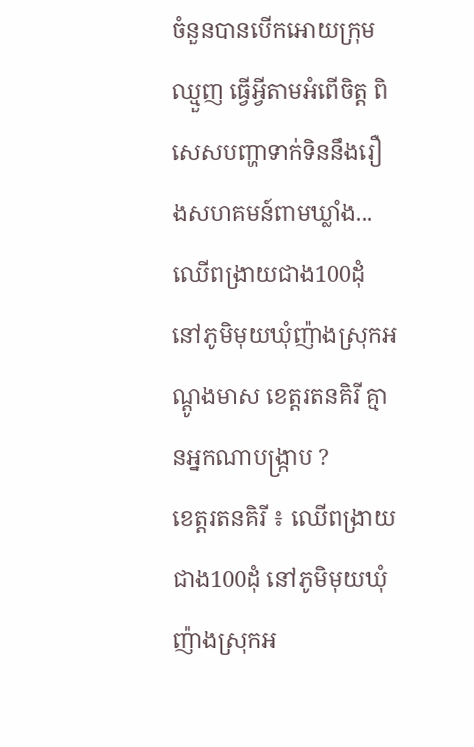ចំនួនបានបើកអោយក្រុមឈ្មួញ ធ្វើអ្វីតាមអំពើចិត្ត ពិសេសបញ្ហាទាក់ទិននឹងរឿងសហគមន៍ពាមឃ្លាំង...
ឈើពង្រាយជាង100ដុំ នៅភូមិមុយឃំុញ៉ាងស្រុកអណ្តូងមាស ខេត្តរតនគិរី គ្មានអ្នកណាបង្រ្កាប ?
ខេត្តរតនគិរី ៖ ឈើពង្រាយជាង100ដុំ នៅភូមិមុយឃំុញ៉ាងស្រុកអ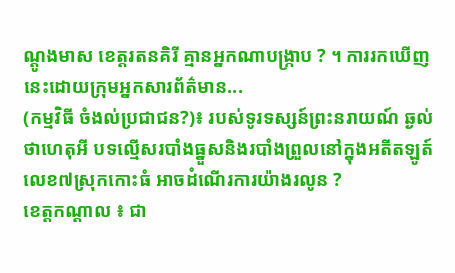ណ្តូងមាស ខេត្តរតនគិរី គ្មានអ្នកណាបង្រ្កាប ? ។ ការរកឃើញនេះដោយក្រុមអ្នកសារព័ត៌មាន...
(កម្មវិធី ចំងល់ប្រជាជន?)៖ របស់ទូរទស្សន៍ព្រះនរាយណ៍ ឆ្ងល់ថាហេតុអី បទល្មើសរបាំងធ្នួសនិងរបាំងព្រួលនៅក្នុងអតីតឡូត៍លេខ៧ស្រុកកោះធំ អាចដំណើរការយ៉ាងរលូន ?
ខេត្តកណ្តាល ៖ ជា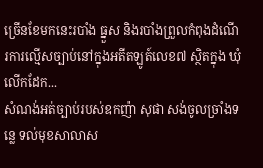ច្រើនខែមកនេះរបាំង ធ្នួស និងរបាំងព្រួលកំពុងដំណើរការល្មើសច្បាប់នៅក្នុងអតីតឡូត៍លេខ៧ ស្ថិតក្នុង ឃុំលើកដែក...
សំណង់អត់ច្បាប់របស់ឧកញ៉ា សុផា សង់ចូលច្រាំងទន្លេ ទល់មុខសាលាស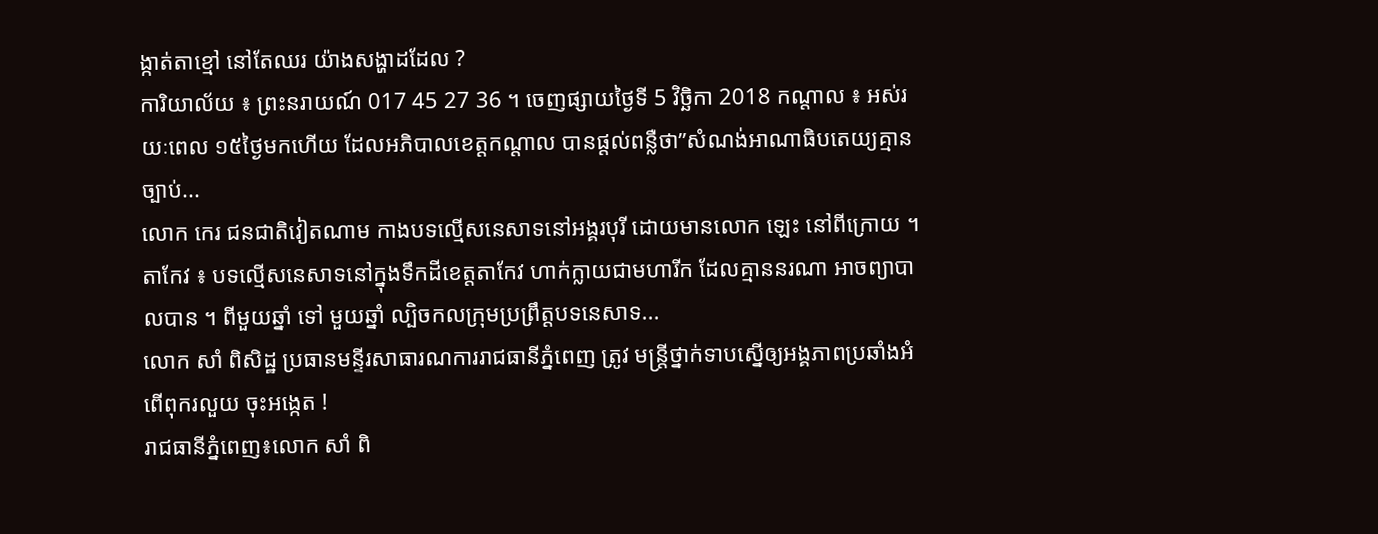ង្កាត់តាខ្មៅ នៅតែឈរ យ៉ាងសង្ហាដដែល ?
ការិយាល័យ ៖ ព្រះនរាយណ៍ 017 45 27 36 ។ ចេញផ្សាយថ្ងៃទី 5 វិច្ឆិកា 2018 កណ្តាល ៖ អស់រយៈពេល ១៥ថ្ងៃមកហើយ ដែលអភិបាលខេត្តកណ្តាល បានផ្តល់ពន្លឺថា”សំណង់អាណាធិបតេយ្យគ្មានច្បាប់...
លោក កេរ ជនជាតិវៀតណាម កាងបទល្មើសនេសាទនៅអង្គរបុរី ដោយមានលោក ឡេះ នៅពីក្រោយ ។
តាកែវ ៖ បទល្មើសនេសាទនៅក្នុងទឹកដីខេត្តតាកែវ ហាក់ក្លាយជាមហារីក ដែលគ្មាននរណា អាចព្យាបាលបាន ។ ពីមួយឆ្នាំ ទៅ មួយឆ្នាំ ល្បិចកលក្រុមប្រព្រឹត្តបទនេសាទ...
លោក សាំ ពិសិដ្ឋ ប្រធានមន្ទីរសាធារណការរាជធានីភ្នំពេញ ត្រូវ មន្ត្រីថ្នាក់ទាបស្នើឲ្យអង្គភាពប្រឆាំងអំពើពុករលួយ ចុះអង្កេត !
រាជធានីភ្នំពេញ៖លោក សាំ ពិ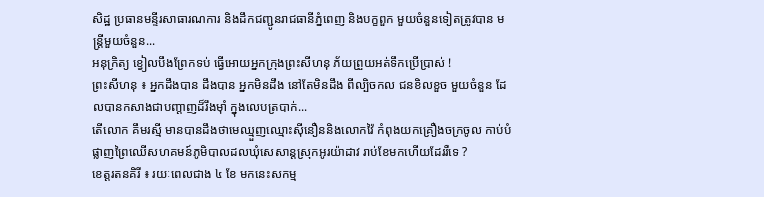សិដ្ឋ ប្រធានមន្ទីរសាធារណការ និងដឹកជញ្ជូនរាជធានីភ្នំពេញ និងបក្ខពួក មួយចំនួនទៀតត្រូវបាន មន្ត្រីមួយចំនួន...
អនុក្រិត្យ ខ្វៀលបឹងព្រែកទប់ ធ្វើអោយអ្នកក្រុងព្រះសីហនុ ភ័យព្រួយអត់ទឹកប្រើប្រាស់ !
ព្រះសីហនុ ៖ អ្នកដឹងបាន ដឹងបាន អ្នកមិនដឹង នៅតែមិនដឹង ពីល្បិចកល ជនខិលខួច មួយចំនួន ដែលបានកសាងជាបញ្តាញដ៏រឹងម៉ាំ ក្នុងលេបត្របាក់...
តើលោក គឹមរស្មី មានបានដឹងថាមេឈ្មួញឈ្មោះស៊ីនឿននិងលោកវ៉ៃ កំពុងយកគ្រឿងចក្រចូល កាប់បំផ្លាញព្រៃឈើសហគមន៍ភូមិបាលដលឃុំសេសាន្តស្រុកអូរយ៉ាដាវ រាប់ខែមកហើយដែររឺទេ ?
ខេត្តរតនគិរី ៖ រយៈពេលជាង ៤ ខែ មកនេះសកម្ម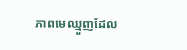ភាពមេឈ្មួញដែល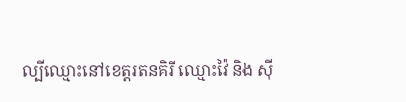ល្បីឈ្មោះនៅខេត្តរតនគិរី ឈ្មោះវ៉ៃ និង ស៊ី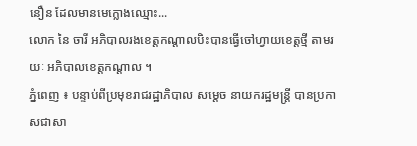នឿន ដែលមានមេក្លោងឈ្មោះ...
លោក នៃ ចារី អភិបាលរងខេត្តកណ្តាលបិះបានធ្វើចៅហ្វាយខេត្តថ្មី តាមរយៈ អភិបាលខេត្តកណ្តាល ។
ភ្នំពេញ ៖ បន្ទាប់ពីប្រមុខរាជរដ្ឋាភិបាល សម្តេច នាយករដ្ឋមន្រ្តី បានប្រកាសជាសា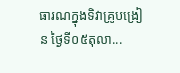ធារណក្នុងទិវាគ្រូបង្រៀន ថ្ងៃទី០៥តុលា...